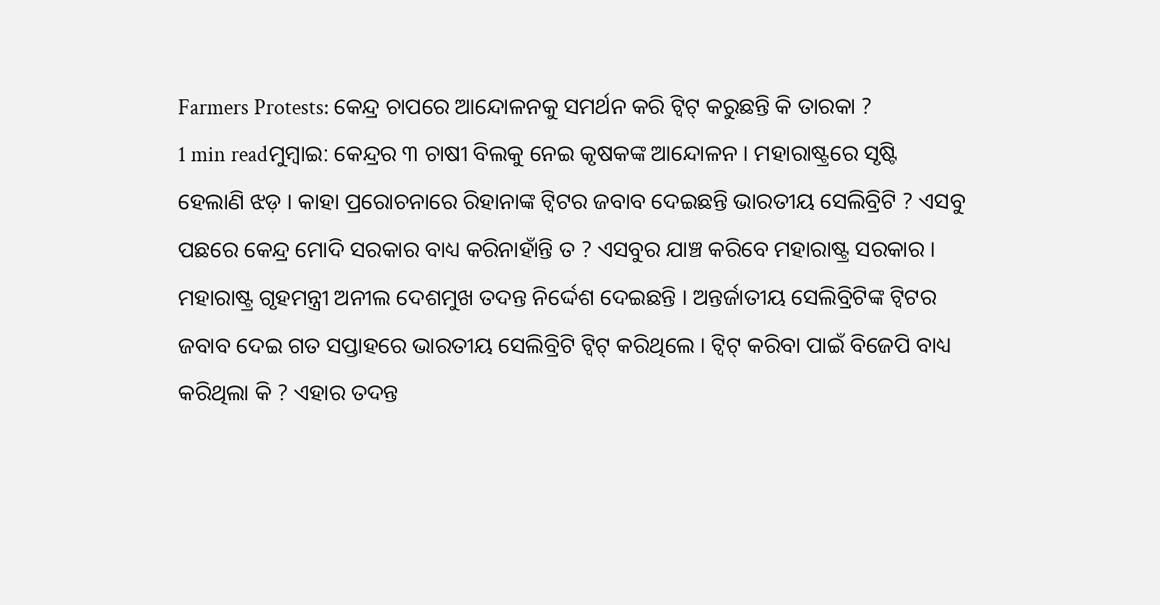Farmers Protests: କେନ୍ଦ୍ର ଚାପରେ ଆନ୍ଦୋଳନକୁ ସମର୍ଥନ କରି ଟ୍ୱିଟ୍ କରୁଛନ୍ତି କି ତାରକା ?
1 min readମୁମ୍ବାଇ: କେନ୍ଦ୍ରର ୩ ଚାଷୀ ବିଲକୁ ନେଇ କୃଷକଙ୍କ ଆନ୍ଦୋଳନ । ମହାରାଷ୍ଟ୍ରରେ ସୃଷ୍ଟି ହେଲାଣି ଝଡ଼ । କାହା ପ୍ରରୋଚନାରେ ରିହାନାଙ୍କ ଟ୍ୱିଟର ଜବାବ ଦେଇଛନ୍ତି ଭାରତୀୟ ସେଲିବ୍ରିଟି ? ଏସବୁ ପଛରେ କେନ୍ଦ୍ର ମୋଦି ସରକାର ବାଧ୍ୟ କରିନାହାଁନ୍ତି ତ ? ଏସବୁର ଯାଞ୍ଚ କରିବେ ମହାରାଷ୍ଟ୍ର ସରକାର । ମହାରାଷ୍ଟ୍ର ଗୃହମନ୍ତ୍ରୀ ଅନୀଲ ଦେଶମୁଖ ତଦନ୍ତ ନିର୍ଦ୍ଦେଶ ଦେଇଛନ୍ତି । ଅନ୍ତର୍ଜାତୀୟ ସେଲିବ୍ରିଟିଙ୍କ ଟ୍ୱିଟର ଜବାବ ଦେଇ ଗତ ସପ୍ତାହରେ ଭାରତୀୟ ସେଲିବ୍ରିଟି ଟ୍ୱିଟ୍ କରିଥିଲେ । ଟ୍ୱିଟ୍ କରିବା ପାଇଁ ବିଜେପି ବାଧ୍ୟ କରିଥିଲା କି ? ଏହାର ତଦନ୍ତ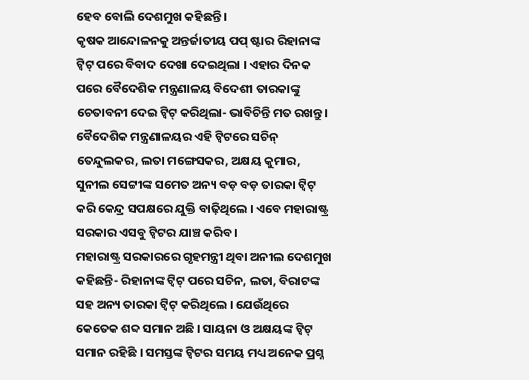ହେବ ବୋଲି ଦେଶମୁଖ କହିଛନ୍ତି ।
କୃଷକ ଆନ୍ଦୋଳନକୁ ଅନ୍ତର୍ଜାତୀୟ ପପ୍ ଷ୍ଟାର ରିହାନାଙ୍କ ଟ୍ୱିଟ୍ ପରେ ବିବାଦ ଦେଖା ଦେଇଥିଲା । ଏହାର ଦିନକ ପରେ ବୈଦେଶିକ ମନ୍ତ୍ରଣାଳୟ ବିଦେଶୀ ତାରକାଙ୍କୁ ଚେତାବନୀ ଦେଇ ଟ୍ୱିଟ୍ କରିଥିଲା- ଭାବିଚିନ୍ତି ମତ ରଖନ୍ତୁ । ବୈଦେଶିକ ମନ୍ତ୍ରଣାଳୟର ଏହି ଟ୍ୱିଟରେ ସଚିନ୍ ତେନ୍ଦୁଲକର, ଲତା ମଙ୍ଗେସକର, ଅକ୍ଷୟ କୁମାର, ସୁନୀଲ ସେଟ୍ଟୀଙ୍କ ସମେତ ଅନ୍ୟ ବଡ଼ ବଡ଼ ତାରକା ଟ୍ୱିଟ୍ କରି କେନ୍ଦ୍ର ସପକ୍ଷରେ ଯୁକ୍ତି ବାଢ଼ିଥିଲେ । ଏବେ ମହାରାଷ୍ଟ୍ର ସରକାର ଏସବୁ ଟ୍ୱିଟର ଯାଞ୍ଚ କରିବ ।
ମହାରାଷ୍ଟ୍ର ସରକାରରେ ଗୃହମନ୍ତ୍ରୀ ଥିବା ଅନୀଲ ଦେଶମୁଖ କହିଛନ୍ତି- ରିହାନାଙ୍କ ଟ୍ୱିଟ୍ ପରେ ସଚିନ, ଲତା, ବିରାଟଙ୍କ ସହ ଅନ୍ୟ ତାରକା ଟ୍ୱିଟ୍ କରିଥିଲେ । ଯେଉଁଥିରେ କେତେକ ଶବ୍ଦ ସମାନ ଅଛି । ସାୟନା ଓ ଅକ୍ଷୟଙ୍କ ଟ୍ୱିଟ୍ ସମାନ ରହିଛି । ସମସ୍ତଙ୍କ ଟ୍ୱିଟର ସମୟ ମଧ୍ୟ ଅନେକ ପ୍ରଶ୍ନ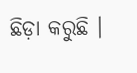ଛିଡ଼ା କରୁଛି ।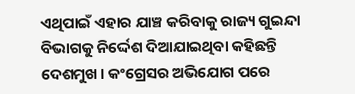ଏଥିପାଇଁ ଏହାର ଯାଞ୍ଚ କରିବାକୁ ରାଜ୍ୟ ଗୁଇନ୍ଦା ବିଭାଗକୁ ନିର୍ଦ୍ଦେଶ ଦିଆଯାଇଥିବା କହିଛନ୍ତି ଦେଶମୁଖ । କଂଗ୍ରେସର ଅଭିଯୋଗ ପରେ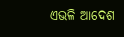ଏଭଳି ଆଦେଶ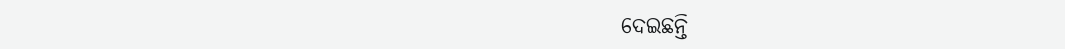ଦେଇଛନ୍ତି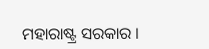ମହାରାଷ୍ଟ୍ର ସରକାର ।